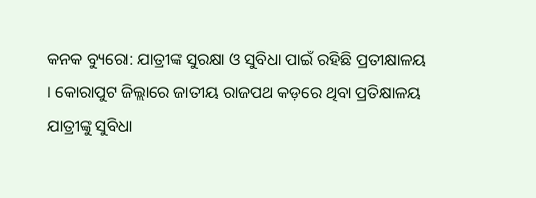କନକ ବ୍ୟୁରୋ: ଯାତ୍ରୀଙ୍କ ସୁରକ୍ଷା ଓ ସୁବିଧା ପାଇଁ ରହିଛି ପ୍ରତୀକ୍ଷାଳୟ । କୋରାପୁଟ ଜିଲ୍ଲାରେ ଜାତୀୟ ରାଜପଥ କଡ଼ରେ ଥିବା ପ୍ରତିକ୍ଷାଳୟ ଯାତ୍ରୀଙ୍କୁ ସୁବିଧା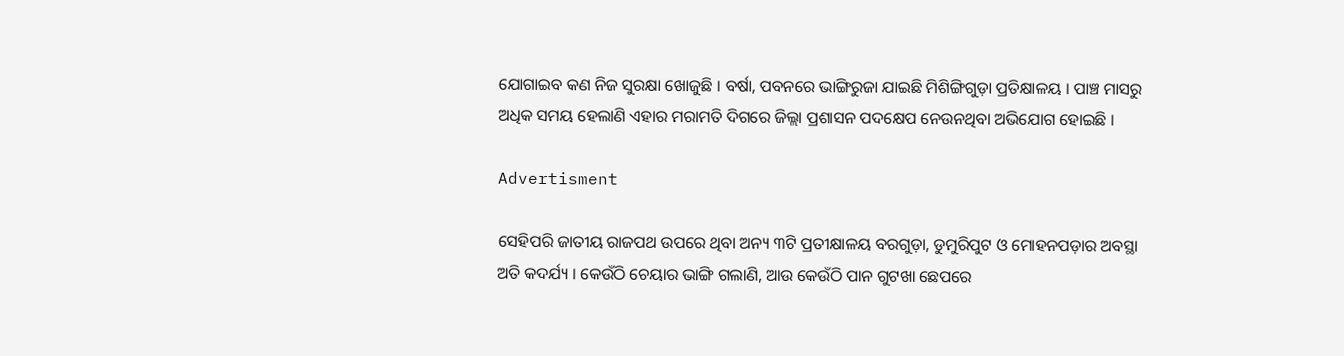ଯୋଗାଇବ କଣ ନିଜ ସୁରକ୍ଷା ଖୋଜୁଛି । ବର୍ଷା, ପବନରେ ଭାଙ୍ଗିରୁଜା ଯାଇଛି ମିଶିଙ୍ଗିଗୁଡ଼ା ପ୍ରତିକ୍ଷାଳୟ । ପାଞ୍ଚ ମାସରୁ ଅଧିକ ସମୟ ହେଲାଣି ଏହାର ମରାମତି ଦିଗରେ ଜିଲ୍ଲା ପ୍ରଶାସନ ପଦକ୍ଷେପ ନେଉନଥିବା ଅଭିଯୋଗ ହୋଇଛି ।

Advertisment

ସେହିପରି ଜାତୀୟ ରାଜପଥ ଉପରେ ଥିବା ଅନ୍ୟ ୩ଟି ପ୍ରତୀକ୍ଷାଳୟ ବରଗୁଡ଼ା, ଡୁମୁରିପୁଟ ଓ ମୋହନପଡ଼ାର ଅବସ୍ଥା ଅତି କଦର୍ଯ୍ୟ । କେଉଁଠି ଚେୟାର ଭାଙ୍ଗି ଗଲାଣି, ଆଉ କେଉଁଠି ପାନ ଗୁଟଖା ଛେପରେ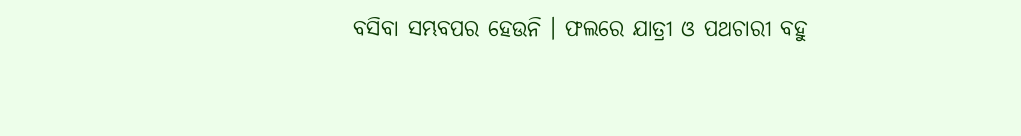ବସିବା ସମ୍ଭବପର ହେଉନି । ଫଲରେ ଯାତ୍ରୀ ଓ ପଥଚାରୀ ବହୁ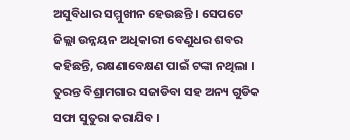ଅସୁବିଧାର ସମ୍ମୁଖୀନ ହେଉଛନ୍ତି । ସେପଟେ ଜିଲ୍ଲା ଉନ୍ନୟନ ଅଧିକାରୀ ବେଣୁଧର ଶବର କହିଛନ୍ତି, ରକ୍ଷଣାବେକ୍ଷଣ ପାଇଁ ଟଙ୍କା ନଥିଲା । ତୁରନ୍ତ ବିଶ୍ରାମଗାର ସଜାଡିବା ସହ ଅନ୍ୟ ଗୁଡିକ ସଫା ସୁତୁରା କରାଯିବ ।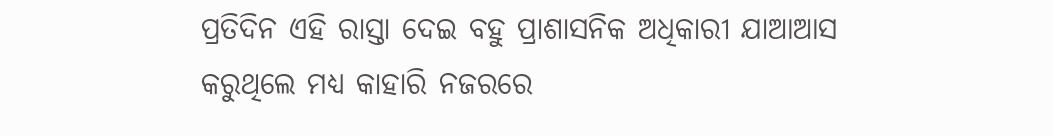ପ୍ରତିଦିନ ଏହି ରାସ୍ତା ଦେଇ ବହୁ ପ୍ରାଶାସନିକ ଅଧିକାରୀ ଯାଆଆସ କରୁଥିଲେ ମଧ୍ୟ କାହାରି ନଜରରେ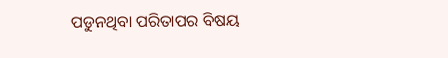ପଡୁନଥିବା ପରିତାପର ବିଷୟ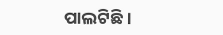ପାଲଟିଛି ।